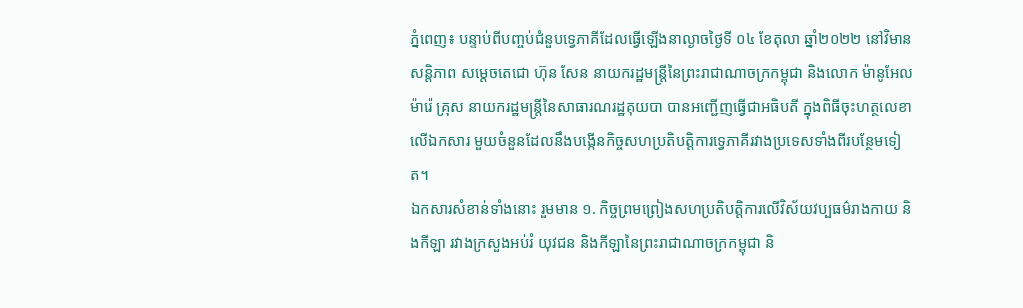ភ្នំពេញ៖ បន្ទាប់ពីបញ្ចប់ជំនួបទ្វេភាគីដែលធ្វើឡើងនាល្ងាចថ្ងៃទី ០៤ ខែតុលា ឆ្នាំ២០២២ នៅវិមានសន្តិភាព សម្តេចតេជោ ហ៊ុន សែន នាយករដ្ឋមន្ត្រីនៃព្រះរាជាណាចក្រកម្ពុជា និងលោក ម៉ានូអែល ម៉ារ៉េ គ្រុស នាយករដ្ឋមន្ត្រីនៃសាធារណរដ្ឋគុយបា បានអញ្ជើញធ្វើជាអធិបតី ក្នុងពិធីចុះហត្ថលេខាលើឯកសារ មួយចំនួនដែលនឹងបង្កើនកិច្ចសហប្រតិបត្តិការទ្វេភាគីរវាងប្រទេសទាំងពីរបន្ថែមទៀត។
ឯកសារសំខាន់ទាំងនោះ រួមមាន ១. កិច្ចព្រមព្រៀងសហប្រតិបត្តិការលើវិស័យវប្បធម៌រាងកាយ និងកីឡា រវាងក្រសួងអប់រំ យុវជន និងកីឡានៃព្រះរាជាណាចក្រកម្ពុជា និ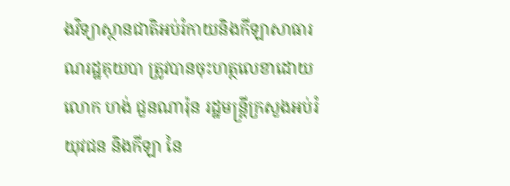ងវិទ្យាស្ថានជាតិអប់រំកាយនិងកីឡាសាធារណរដ្ឋគុយបា ត្រូវបានចុះហត្ថលេខាដោយ លោក ហង់ ជួនណារ៉ុន រដ្ឋមន្ត្រីក្រសួងអប់រំ យុវជន និងកីឡា នៃ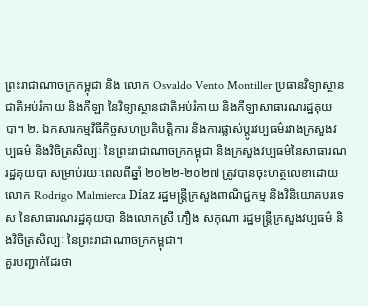ព្រះរាជាណាចក្រកម្ពុជា និង លោក Osvaldo Vento Montiller ប្រធានវិទ្យាស្ថានជាតិអប់រំកាយ និងកីឡា នៃវិទ្យាស្ថានជាតិអប់រំកាយ និងកីឡាសាធារណរដ្ឋគុយបា។ ២. ឯកសារកម្មវិធីកិច្ចសហប្រតិបត្តិការ និងការផ្លាស់ប្តូរវប្បធម៌រវាងក្រសួងវប្បធម៌ និងវិចិត្រសិល្បៈ នៃព្រះរាជាណាចក្រកម្ពុជា និងក្រសួងវប្បធម៌នៃសាធារណរដ្ឋគុយបា សម្រាប់រយៈពេលពីឆ្នាំ ២០២២-២០២៧ ត្រូវបានចុះហត្ថលេខាដោយ លោក Rodrigo Malmierca Díaz រដ្ឋមន្ត្រីក្រសួងពាណិជ្ជកម្ម និងវិនិយោគបរទេស នៃសាធារណរដ្ឋគុយបា និងលោកស្រី ភឿង សកុណា រដ្ឋមន្ត្រីក្រសួងវប្បធម៌ និងវិចិត្រសិល្បៈ នៃព្រះរាជាណាចក្រកម្ពុជា។
គួរបញ្ជាក់ដែរថា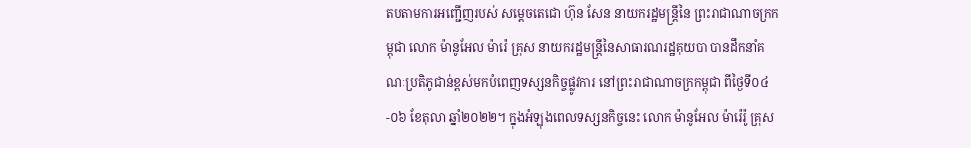តបតាមការអញ្ជើញរបស់ សម្តេចតេជោ ហ៊ុន សែន នាយករដ្ឋមន្ត្រីនៃ ព្រះរាជាណាចក្រកម្ពុជា លោក ម៉ានូអែល ម៉ារ៉េ គ្រុស នាយករដ្ឋមន្ត្រីនៃសាធារណរដ្ឋគុយបា បានដឹកនាំគណៈប្រតិភូជាន់ខ្ពស់មកបំពេញទស្សនកិច្ចផ្លូវការ នៅព្រះរាជាណាចក្រកម្ពុជា ពីថ្ងៃទី០៤-០៦ ខែតុលា ឆ្នាំ២០២២។ ក្នុងអំឡុងពេលទស្សនកិច្ចនេះ លោក ម៉ានូអែល ម៉ារ៉េរ៉ូ គ្រុស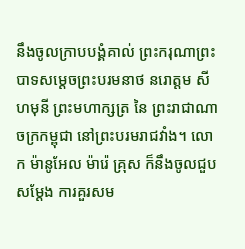នឹងចូលក្រាបបង្គំគាល់ ព្រះករុណាព្រះបាទសម្ដេចព្រះបរមនាថ នរោត្តម សីហមុនី ព្រះមហាក្សត្រ នៃ ព្រះរាជាណាចក្រកម្ពុជា នៅព្រះបរមរាជវាំង។ លោក ម៉ានូអែល ម៉ារ៉េ គ្រុស ក៏នឹងចូលជួបសម្តែង ការគួរសម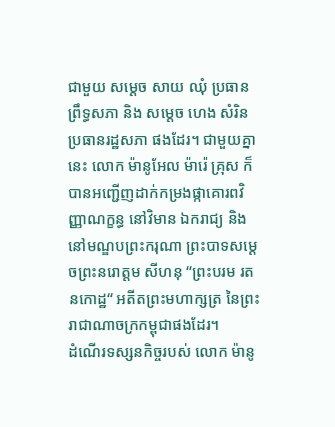ជាមួយ សម្តេច សាយ ឈុំ ប្រធានព្រឹទ្ធសភា និង សម្តេច ហេង សំរិន ប្រធានរដ្ឋសភា ផងដែរ។ ជាមួយគ្នានេះ លោក ម៉ានូអែល ម៉ារ៉េ គ្រុស ក៏បានអញ្ជើញដាក់កម្រងផ្កាគោរពវិញ្ញាណក្ខន្ធ នៅវិមាន ឯករាជ្យ និងនៅមណ្ឌបព្រះករុណា ព្រះបាទសម្ដេចព្រះនរោត្តម សីហនុ “ព្រះបរម រតនកោដ្ឋ“ អតីតព្រះមហាក្សត្រ នៃព្រះរាជាណាចក្រកម្ពុជាផងដែរ។
ដំណើរទស្សនកិច្ចរបស់ លោក ម៉ានូ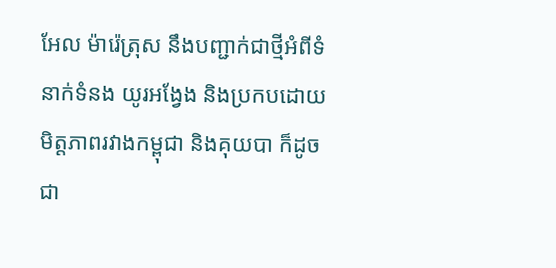អែល ម៉ារ៉េត្រុស នឹងបញ្ជាក់ជាថ្មីអំពីទំនាក់ទំនង យូរអង្វែង និងប្រកបដោយមិត្តភាពរវាងកម្ពុជា និងគុយបា ក៏ដូចជា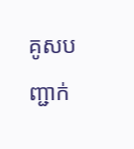គូសបញ្ជាក់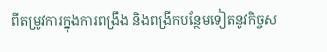ពីតម្រូវការក្នុងការពង្រឹង និងពង្រីកបន្ថែមទៀតនូវកិច្ចស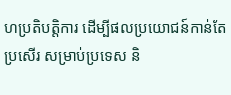ហប្រតិបត្តិការ ដើម្បីផលប្រយោជន៍កាន់តែប្រសើរ សម្រាប់ប្រទេស និ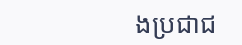ងប្រជាជ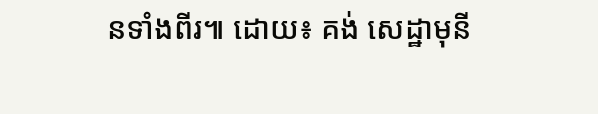នទាំងពីរ៕ ដោយ៖ គង់ សេដ្ឋាមុនី